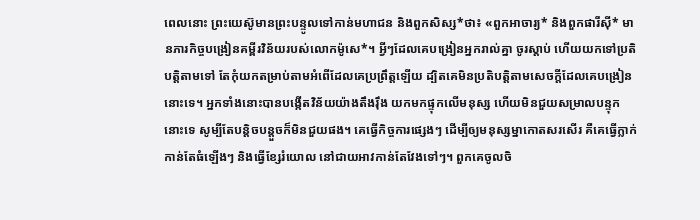ពេលនោះ ព្រះយេស៊ូមានព្រះបន្ទូលទៅកាន់មហាជន និងពួកសិស្ស*ថា៖ «ពួកអាចារ្យ* និងពួកផារីស៊ី* មានភារកិច្ចបង្រៀនគម្ពីរវិន័យរបស់លោកម៉ូសេ*។ អ្វីៗដែលគេបង្រៀនអ្នករាល់គ្នា ចូរស្ដាប់ ហើយយកទៅប្រតិបត្តិតាមទៅ តែកុំយកតម្រាប់តាមអំពើដែលគេប្រព្រឹត្តឡើយ ដ្បិតគេមិនប្រតិបត្តិតាមសេចក្ដីដែលគេបង្រៀននោះទេ។ អ្នកទាំងនោះបានបង្កើតវិន័យយ៉ាងតឹងរ៉ឹង យកមកផ្ទុកលើមនុស្ស ហើយមិនជួយសម្រាលបន្ទុកនោះទេ សូម្បីតែបន្តិចបន្តួចក៏មិនជួយផង។ គេធ្វើកិច្ចការផ្សេងៗ ដើម្បីឲ្យមនុស្សម្នាកោតសរសើរ គឺគេធ្វើក្លាក់ កាន់តែធំឡើងៗ និងធ្វើខ្សែរំយោល នៅជាយអាវកាន់តែវែងទៅៗ។ ពួកគេចូលចិ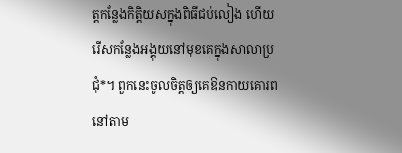ត្តកន្លែងកិត្តិយសក្នុងពិធីជប់លៀង ហើយរើសកន្លែងអង្គុយនៅមុខគេក្នុងសាលាប្រជុំ*។ ពួកនេះចូលចិត្តឲ្យគេឱនកាយគោរព នៅតាម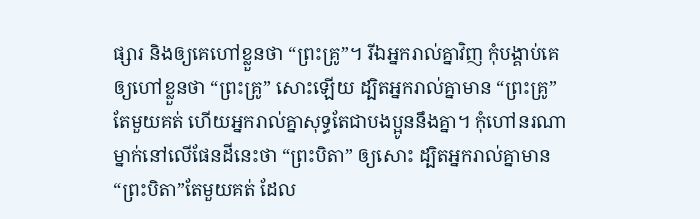ផ្សារ និងឲ្យគេហៅខ្លួនថា “ព្រះគ្រូ”។ រីឯអ្នករាល់គ្នាវិញ កុំបង្គាប់គេឲ្យហៅខ្លួនថា “ព្រះគ្រូ” សោះឡើយ ដ្បិតអ្នករាល់គ្នាមាន “ព្រះគ្រូ” តែមួយគត់ ហើយអ្នករាល់គ្នាសុទ្ធតែជាបងប្អូននឹងគ្នា។ កុំហៅនរណាម្នាក់នៅលើផែនដីនេះថា “ព្រះបិតា” ឲ្យសោះ ដ្បិតអ្នករាល់គ្នាមាន“ព្រះបិតា”តែមួយគត់ ដែល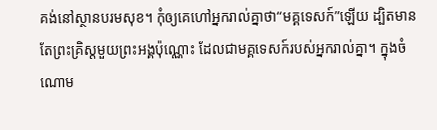គង់នៅស្ថានបរមសុខ។ កុំឲ្យគេហៅអ្នករាល់គ្នាថា“មគ្គទេសក៍”ឡើយ ដ្បិតមានតែព្រះគ្រិស្តមួយព្រះអង្គប៉ុណ្ណោះ ដែលជាមគ្គទេសក៍របស់អ្នករាល់គ្នា។ ក្នុងចំណោម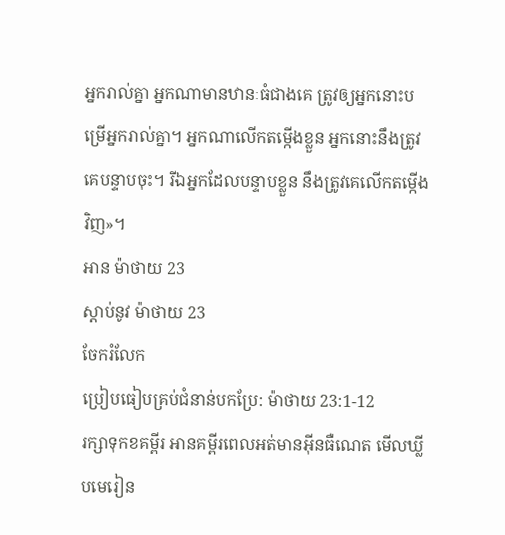អ្នករាល់គ្នា អ្នកណាមានឋានៈធំជាងគេ ត្រូវឲ្យអ្នកនោះបម្រើអ្នករាល់គ្នា។ អ្នកណាលើកតម្កើងខ្លួន អ្នកនោះនឹងត្រូវគេបន្ទាបចុះ។ រីឯអ្នកដែលបន្ទាបខ្លួន នឹងត្រូវគេលើកតម្កើងវិញ»។
អាន ម៉ាថាយ 23
ស្ដាប់នូវ ម៉ាថាយ 23
ចែករំលែក
ប្រៀបធៀបគ្រប់ជំនាន់បកប្រែ: ម៉ាថាយ 23:1-12
រក្សាទុកខគម្ពីរ អានគម្ពីរពេលអត់មានអ៊ីនធឺណេត មើលឃ្លីបមេរៀន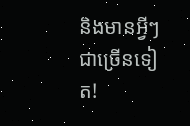និងមានអ្វីៗជាច្រើនទៀត!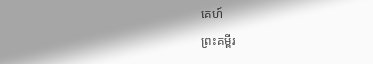គេហ៍
ព្រះគម្ពីរ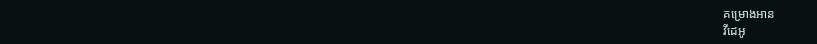គម្រោងអាន
វីដេអូ